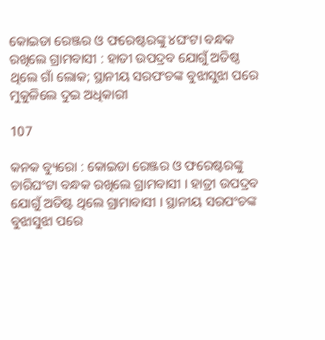କୋଇଡା ରେଞ୍ଜର ଓ ଫରେଷ୍ଟରଙ୍କୁ ୪ଘଂଟା ବନ୍ଧକ ରଖିଲେ ଗ୍ରାମବାସୀ : ହାତୀ ଉପଦ୍ରବ ଯୋଗୁଁ ଅତିଷ୍ଠ ଥିଲେ ଗାଁ ଲୋକ; ସ୍ଥାନୀୟ ସରପଂଚଙ୍କ ବୁଝାସୁଝା ପରେ ମୁକୁଳିଲେ ଦୁଇ ଅଧିକାରୀ

107

କନକ ବ୍ୟୁରୋ : କୋଇଡା ରେଞ୍ଜର ଓ ଫରେଷ୍ଟରଙ୍କୁ ଚାରିଘଂଟା ବନ୍ଧକ ରଖିଲେ ଗ୍ରାମବାସୀ । ହାତ୍ରୀ ଉପଦ୍ରବ ଯୋଗୁଁ ଅତିଷ୍ଟ ଥିଲେ ଗ୍ରାମାବାସୀ । ସ୍ଥାନୀୟ ସରପଂଚଙ୍କ ବୁଝାସୁଝା ପରେ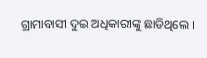ଗ୍ରାମାବାସୀ ଦୁଇ ଅଧିକାରୀଙ୍କୁ ଛାଡିଥିଲେ ।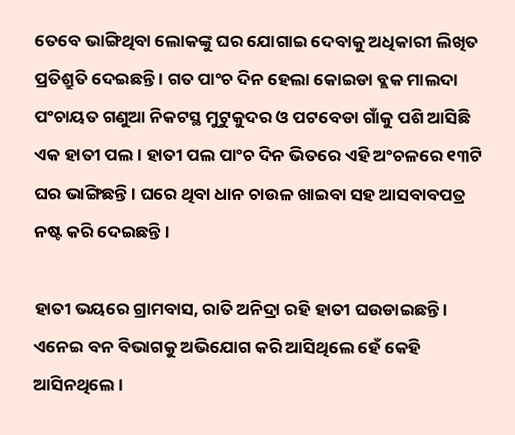ତେବେ ଭାଙ୍ଗିଥିବା ଲୋକଙ୍କୁ ଘର ଯୋଗାଇ ଦେବାକୁ ଅଧିକାରୀ ଲିଖିତ ପ୍ରତିଶ୍ରୁତି ଦେଇଛନ୍ତି । ଗତ ପାଂଚ ଦିନ ହେଲା କୋଇଡା ବ୍ଲକ ମାଲଦା ପଂଚାୟତ ଗଣୁଆ ନିକଟସ୍ଥ ମୁଟୁକୁଦର ଓ ପଟବେଡା ଗାଁକୁ ପଶି ଆସିଛି ଏକ ହାତୀ ପଲ । ହାତୀ ପଲ ପାଂଚ ଦିନ ଭିତରେ ଏହି ଅଂଚଳରେ ୧୩ଟି ଘର ଭାଙ୍ଗିଛନ୍ତି । ଘରେ ଥିବା ଧାନ ଚାଉଳ ଖାଇବା ସହ ଆସବାବପତ୍ର ନଷ୍ଟ କରି ଦେଇଛନ୍ତି ।

ହାତୀ ଭୟରେ ଗ୍ରାମବାସ, ରାତି ଅନିଦ୍ରା ରହି ହାତୀ ଘଉଡାଇଛନ୍ତି । ଏନେଇ ବନ ବିଭାଗକୁ ଅଭିଯୋଗ କରି ଆସିଥିଲେ ହେଁ କେହି ଆସିନଥିଲେ ।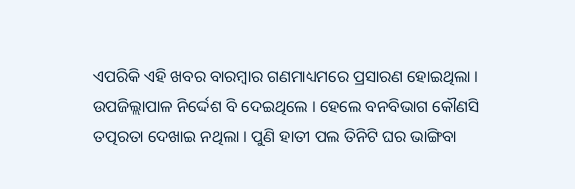ଏପରିକି ଏହି ଖବର ବାରମ୍ବାର ଗଣମାଧ୍ୟମରେ ପ୍ରସାରଣ ହୋଇଥିଲା । ଉପଜିଲ୍ଲାପାଳ ନିର୍ଦ୍ଦେଶ ବି ଦେଇଥିଲେ । ହେଲେ ବନବିଭାଗ କୌଣସି ତତ୍ପରତା ଦେଖାଇ ନଥିଲା । ପୁଣି ହାତୀ ପଲ ତିନିଟି ଘର ଭାଙ୍ଗିବା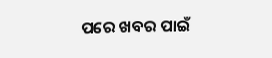ପରେ ଖବର ପାଇଁ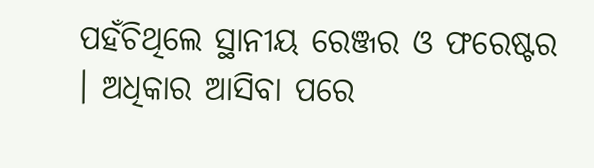ପହଁଚିଥିଲେ ସ୍ଥାନୀୟ ରେଞ୍ଜର ଓ ଫରେଷ୍ଟର । ଅଧିକାର ଆସିବା ପରେ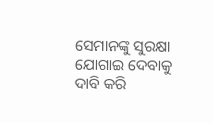ସେମାନଙ୍କୁ ସୁରକ୍ଷା ଯୋଗାଇ ଦେବାକୁ ଦାବି କରି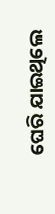ଘେରି ଯାଇଥିଲେ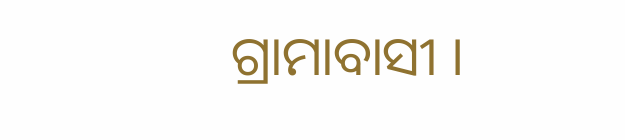ଗ୍ରାମାବାସୀ ।